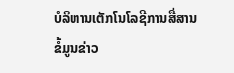ບໍລິຫານເຕັກໂນໂລຊີການສື່ສານຂໍ້ມູນຂ່າວ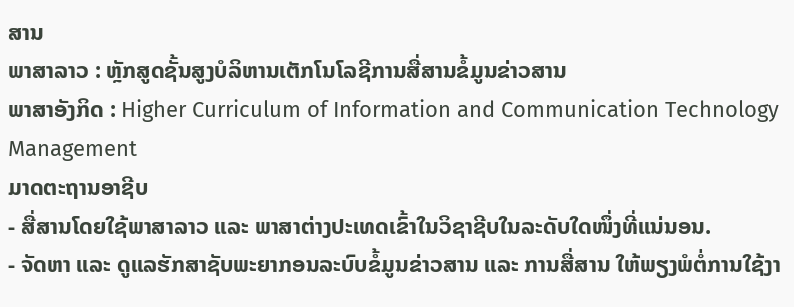ສານ
ພາສາລາວ : ຫຼັກສູດຊັ້ນສູງບໍລິຫານເຕັກໂນໂລຊີການສື່ສານຂໍ້ມູນຂ່າວສານ
ພາສາອັງກິດ : Higher Curriculum of Information and Communication Technology Management
ມາດຕະຖານອາຊີບ
- ສື່ສານໂດຍໃຊ້ພາສາລາວ ແລະ ພາສາຕ່າງປະເທດເຂົ້າໃນວິຊາຊີບໃນລະດັບໃດໜຶ່ງທີ່ແນ່ນອນ.
- ຈັດຫາ ແລະ ດູແລຮັກສາຊັບພະຍາກອນລະບົບຂໍ້ມູນຂ່າວສານ ແລະ ການສື່ສານ ໃຫ້ພຽງພໍຕໍ່ການໃຊ້ງາ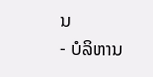ນ
- ບໍລິຫານ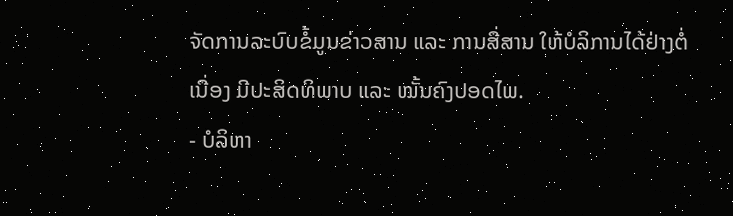ຈັດການລະບົບຂໍ້ມູນຂ່າວສານ ແລະ ການສື່ສານ ໃຫ້ບໍລິການໄດ້ຢ່າງຕໍ່ເນື່ອງ ມີປະສິດທິພາບ ແລະ ໝັ້ນຄົງປອດໄພ.
- ບໍລິຫາ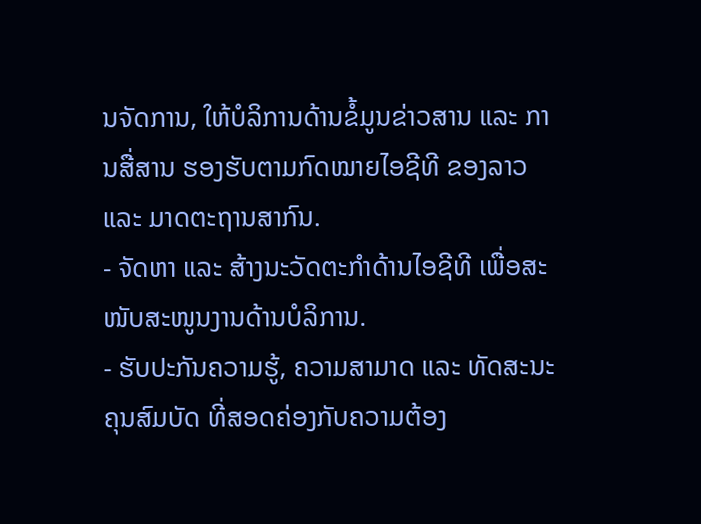ນຈັດການ, ໃຫ້ບໍລິການດ້ານຂໍ້ມູນຂ່າວສານ ແລະ ການສື່ສານ ຮອງຮັບຕາມກົດໝາຍໄອຊີທີ ຂອງລາວ ແລະ ມາດຕະຖານສາກົນ.
- ຈັດຫາ ແລະ ສ້າງນະວັດຕະກໍາດ້ານໄອຊີທີ ເພື່ອສະໜັບສະໜູນງານດ້ານບໍລິການ.
- ຮັບປະກັນຄວາມຮູ້, ຄວາມສາມາດ ແລະ ທັດສະນະຄຸນສົມບັດ ທີ່ສອດຄ່ອງກັບຄວາມຕ້ອງ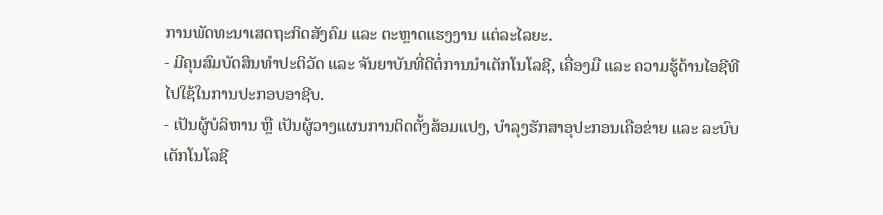ການພັດທະນາເສດຖະກິດສັງຄົມ ແລະ ຕະຫຼາດແຮງງານ ແຕ່ລະໄລຍະ.
- ມີຄຸນສົມບັດສິນທໍາປະຕິວັດ ແລະ ຈັນຍາບັນທີ່ດີຕໍ່ການນຳເຕັກໂນໂລຊີ, ເຄື່ອງມື ແລະ ຄວາມຮູ້ດ້ານໄອຊີທີ ໄປໃຊ້ໃນການປະກອບອາຊີບ.
- ເປັນຜູ້ບໍລິຫານ ຫຼື ເປັນຜູ້ວາງແຜນການຕິດຕັ້ງສ້ອມແປງ, ບຳລຸງຮັກສາອຸປະກອນເຄືອຂ່າຍ ແລະ ລະບົບເຕັກໂນໂລຊີ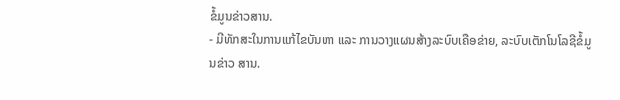ຂໍ້ມູນຂ່າວສານ.
- ມີທັກສະໃນການແກ້ໄຂບັນຫາ ແລະ ການວາງແຜນສ້າງລະບົບເຄືອຂ່າຍ, ລະບົບເຕັກໂນໂລຊີຂໍ້ມູນຂ່າວ ສານ.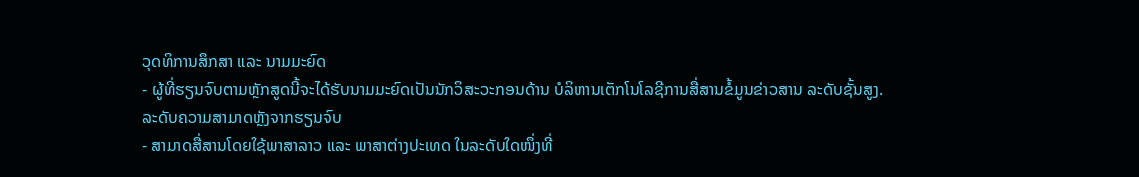ວຸດທິການສຶກສາ ແລະ ນາມມະຍົດ
- ຜູ້ທີ່ຮຽນຈົບຕາມຫຼັກສູດນີ້ຈະໄດ້ຮັບນາມມະຍົດເປັນນັກວິສະວະກອນດ້ານ ບໍລິຫານເຕັກໂນໂລຊີການສື່ສານຂໍ້ມູນຂ່າວສານ ລະດັບຊັ້ນສູງ.
ລະດັບຄວາມສາມາດຫຼັງຈາກຮຽນຈົບ
- ສາມາດສື່ສານໂດຍໃຊ້ພາສາລາວ ແລະ ພາສາຕ່າງປະເທດ ໃນລະດັບໃດໜຶ່ງທີ່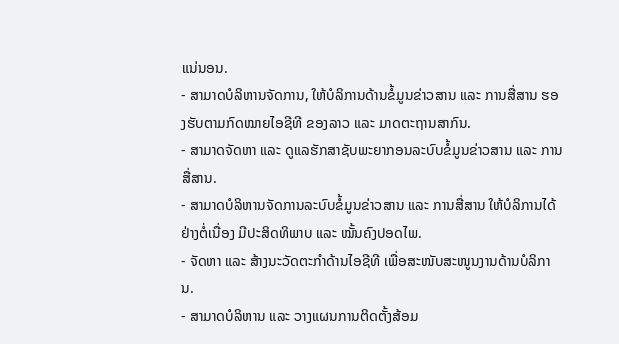ແນ່ນອນ.
- ສາມາດບໍລິຫານຈັດການ, ໃຫ້ບໍລິການດ້ານຂໍ້ມູນຂ່າວສານ ແລະ ການສື່ສານ ຮອງຮັບຕາມກົດໝາຍໄອຊີທີ ຂອງລາວ ແລະ ມາດຕະຖານສາກົນ.
- ສາມາດຈັດຫາ ແລະ ດູແລຮັກສາຊັບພະຍາກອນລະບົບຂໍ້ມູນຂ່າວສານ ແລະ ການສື່ສານ.
- ສາມາດບໍລິຫານຈັດການລະບົບຂໍ້ມູນຂ່າວສານ ແລະ ການສື່ສານ ໃຫ້ບໍລິການໄດ້ຢ່າງຕໍ່ເນື່ອງ ມີປະສິດທິພາບ ແລະ ໝັ້ນຄົງປອດໄພ.
- ຈັດຫາ ແລະ ສ້າງນະວັດຕະກໍາດ້ານໄອຊີທີ ເພື່ອສະໜັບສະໜູນງານດ້ານບໍລິການ.
- ສາມາດບໍລິຫານ ແລະ ວາງແຜນການຕິດຕັ້ງສ້ອມ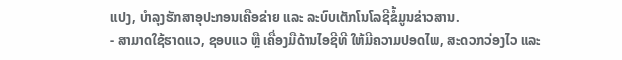ແປງ, ບຳລຸງຮັກສາອຸປະກອນເຄືອຂ່າຍ ແລະ ລະບົບເຕັກໂນໂລຊີຂໍ້ມູນຂ່າວສານ.
- ສາມາດໃຊ້ຮາດແວ, ຊອບແວ ຫຼື ເຄື່ອງມືດ້ານໄອຊີທີ ໃຫ້ມີຄວາມປອດໄພ, ສະດວກວ່ອງໄວ ແລະ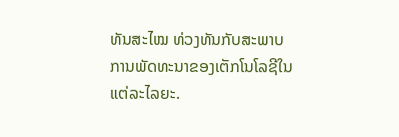ທັນສະໄໝ ທ່ວງທັນກັບສະພາບການພັດທະນາຂອງເຕັກໂນໂລຊີໃນແຕ່ລະໄລຍະ.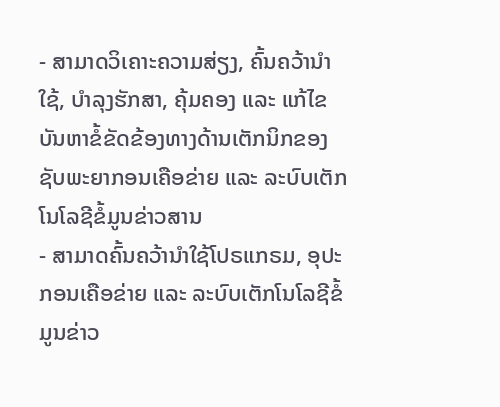- ສາມາດວິເຄາະຄວາມສ່ຽງ, ຄົ້ນຄວ້ານຳໃຊ້, ບຳລຸງຮັກສາ, ຄຸ້ມຄອງ ແລະ ແກ້ໄຂບັນຫາຂໍ້ຂັດຂ້ອງທາງດ້ານເຕັກນິກຂອງຊັບພະຍາກອນເຄືອຂ່າຍ ແລະ ລະບົບເຕັກໂນໂລຊີຂໍ້ມູນຂ່າວສານ
- ສາມາດຄົ້ນຄວ້ານຳໃຊ້ໂປຣແກຣມ, ອຸປະກອນເຄືອຂ່າຍ ແລະ ລະບົບເຕັກໂນໂລຊີຂໍ້ມູນຂ່າວ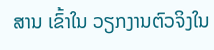ສານ ເຂົ້າໃນ ວຽກງານຕົວຈິງໃນ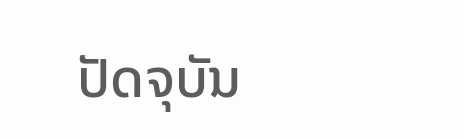ປັດຈຸບັນ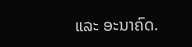ແລະ ອະນາຄົດ.